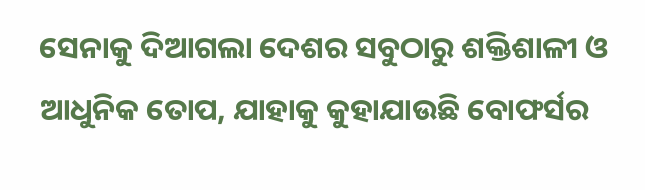ସେନାକୁ ଦିଆଗଲା ଦେଶର ସବୁଠାରୁ ଶକ୍ତିଶାଳୀ ଓ ଆଧୁନିକ ତୋପ, ଯାହାକୁ କୁହାଯାଉଛି ବୋଫର୍ସର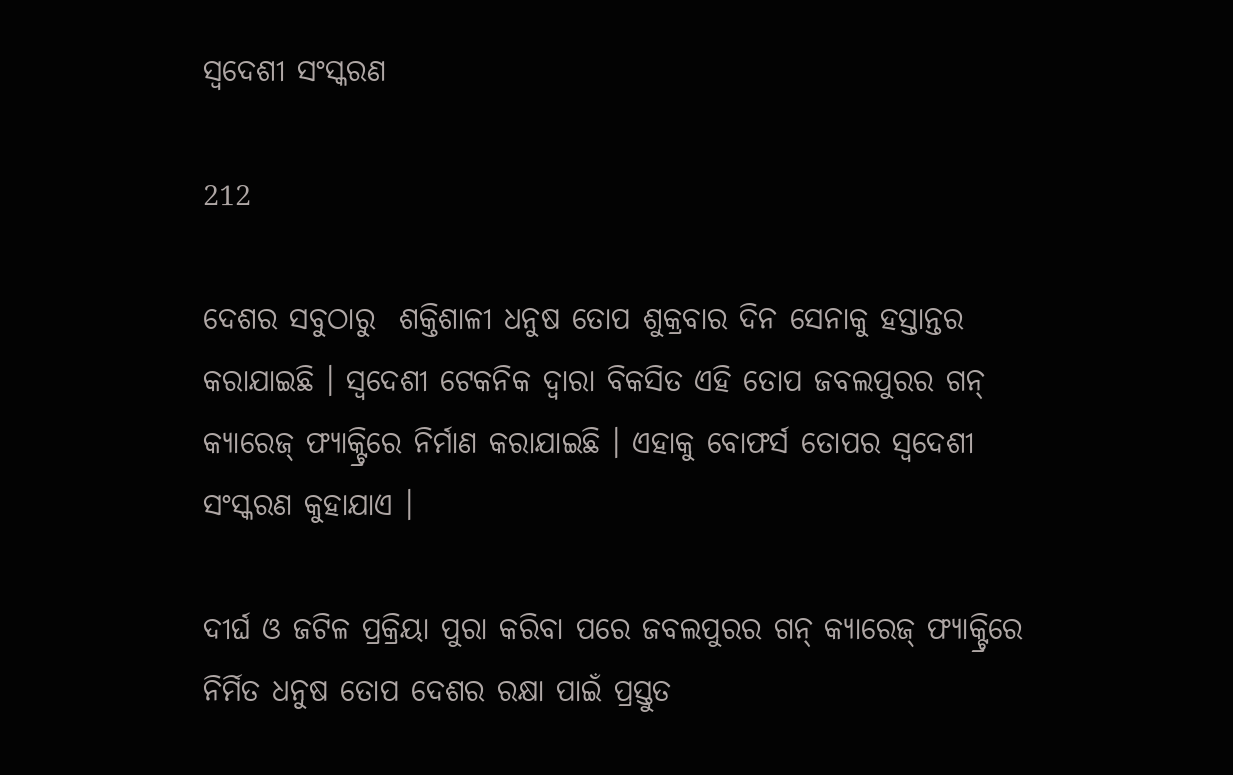ସ୍ୱଦେଶୀ ସଂସ୍କରଣ

212

ଦେଶର ସବୁଠାରୁ  ଶକ୍ତିଶାଳୀ ଧନୁଷ ତୋପ ଶୁକ୍ରବାର ଦିନ ସେନାକୁ ହସ୍ତାନ୍ତର କରାଯାଇଛି । ସ୍ୱଦେଶୀ ଟେକନିକ ଦ୍ୱାରା ବିକସିତ ଏହି ତୋପ ଜବଲପୁରର ଗନ୍ କ୍ୟାରେଜ୍ ଫ୍ୟାକ୍ଟ୍ରିରେ ନିର୍ମାଣ କରାଯାଇଛି । ଏହାକୁ ବୋଫର୍ସ ତୋପର ସ୍ୱଦେଶୀ ସଂସ୍କରଣ କୁହାଯାଏ ।

ଦୀର୍ଘ ଓ ଜଟିଳ ପ୍ରକ୍ରିୟା ପୁରା କରିବା ପରେ ଜବଲପୁରର ଗନ୍ କ୍ୟାରେଜ୍ ଫ୍ୟାକ୍ଟ୍ରିରେ ନିର୍ମିତ ଧନୁଷ ତୋପ ଦେଶର ରକ୍ଷା ପାଇଁ ପ୍ରସ୍ତୁତ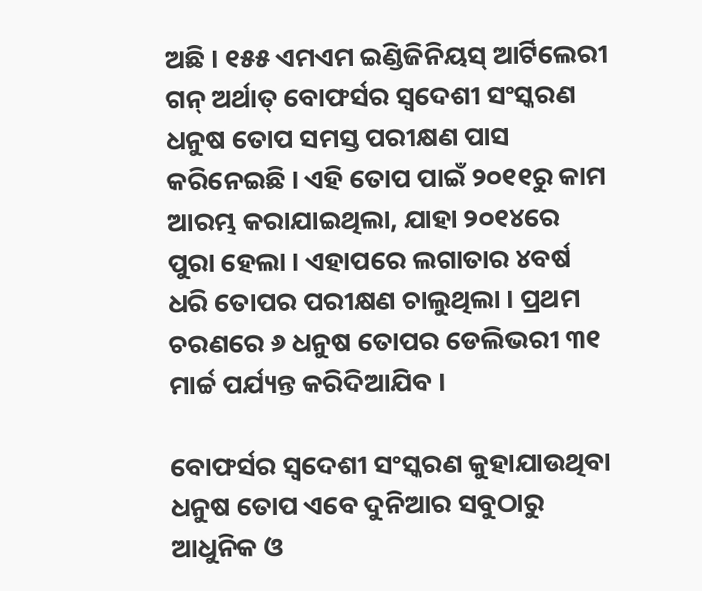ଅଛି । ୧୫୫ ଏମଏମ ଇଣ୍ଡିଜିନିୟସ୍ ଆର୍ଟିଲେରୀ ଗନ୍ ଅର୍ଥାତ୍ ବୋଫର୍ସର ସ୍ୱଦେଶୀ ସଂସ୍କରଣ ଧନୁଷ ତୋପ ସମସ୍ତ ପରୀକ୍ଷଣ ପାସ କରିନେଇଛି । ଏହି ତୋପ ପାଇଁ ୨୦୧୧ରୁ କାମ ଆରମ୍ଭ କରାଯାଇଥିଲା, ଯାହା ୨୦୧୪ରେ ପୁରା ହେଲା । ଏହାପରେ ଲଗାତାର ୪ବର୍ଷ ଧରି ତୋପର ପରୀକ୍ଷଣ ଚାଲୁଥିଲା । ପ୍ରଥମ ଚରଣରେ ୬ ଧନୁଷ ତୋପର ଡେଲିଭରୀ ୩୧ ମାର୍ଚ୍ଚ ପର୍ଯ୍ୟନ୍ତ କରିଦିଆଯିବ ।

ବୋଫର୍ସର ସ୍ୱଦେଶୀ ସଂସ୍କରଣ କୁହାଯାଉଥିବା ଧନୁଷ ତୋପ ଏବେ ଦୁନିଆର ସବୁଠାରୁ ଆଧୁନିକ ଓ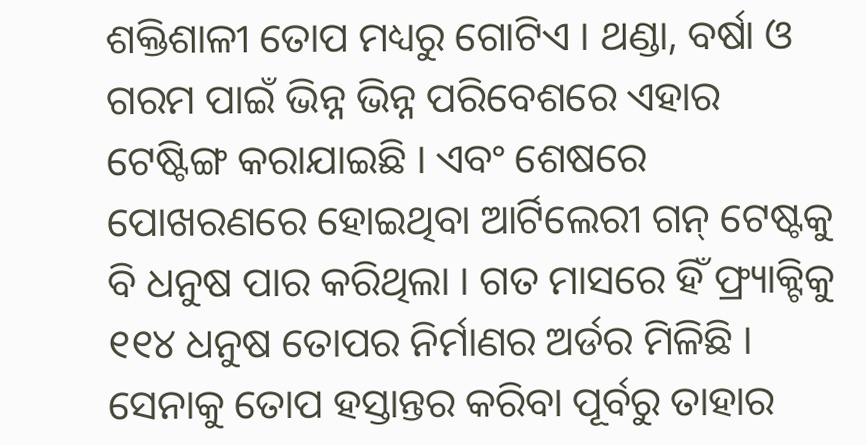ଶକ୍ତିଶାଳୀ ତୋପ ମଧ୍ୟରୁ ଗୋଟିଏ । ଥଣ୍ଡା, ବର୍ଷା ଓ ଗରମ ପାଇଁ ଭିନ୍ନ ଭିନ୍ନ ପରିବେଶରେ ଏହାର ଟେଷ୍ଟିଙ୍ଗ କରାଯାଇଛି । ଏବଂ ଶେଷରେ ପୋଖରଣରେ ହୋଇଥିବା ଆର୍ଟିଲେରୀ ଗନ୍ ଟେଷ୍ଟକୁ ବି ଧନୁଷ ପାର କରିଥିଲା । ଗତ ମାସରେ ହିଁ ଫ୍ର‌୍ୟାକ୍ଟିକୁ ୧୧୪ ଧନୁଷ ତୋପର ନିର୍ମାଣର ଅର୍ଡର ମିଳିଛି । ସେନାକୁ ତୋପ ହସ୍ତାନ୍ତର କରିବା ପୂର୍ବରୁ ତାହାର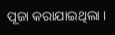ପୂଜା କରାଯାଇଥିଲା ।